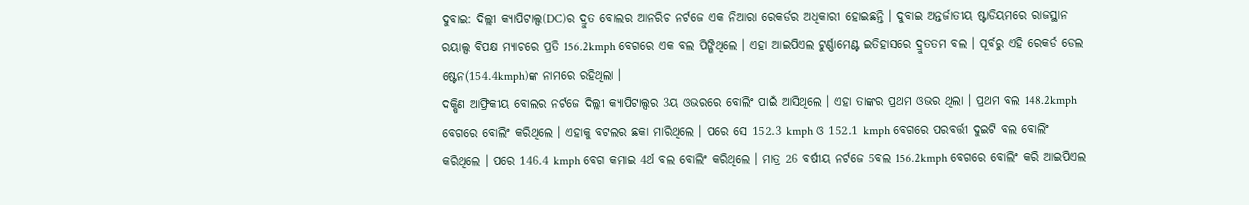ଦୁବାଇ: ଦିଲ୍ଲୀ କ୍ୟାପିଟାଲ୍ସ(DC)ର ଦ୍ରୁତ ବୋଲର ଆନରିଚ ନର୍ଟଜେ ଏକ ନିଆରା ରେକର୍ଡର ଅଧିକାରୀ ହୋଇଛନ୍ତି । ଦୁବାଇ ଅନ୍ତର୍ଜାତୀୟ ଷ୍ଟାଡିୟମରେ ରାଜସ୍ଥାନ ରୟାଲ୍ସ ବିପକ୍ଷ ମ୍ୟାଚରେ ପ୍ରତି 156.2kmph ବେଗରେ ଏକ ବଲ ପିଙ୍ଗିଥିଲେ । ଏହା ଆଇପିଏଲ ଟୁର୍ଣ୍ଣାମେଣ୍ଟ ଇତିହାସରେ ଦ୍ରୁତତମ ବଲ । ପୂର୍ବରୁ ଏହି ରେକର୍ଡ ଡେଲ ଷ୍ଟେନ(154.4kmph)ଙ୍କ ନାମରେ ରହିଥିଲା ।
ଦକ୍ଷିଣ ଆଫ୍ରିକୀୟ ବୋଲର ନର୍ଟଜେ ଦିଲ୍ଲୀ କ୍ୟାପିଟାଲ୍ସର 3ୟ ଓଭରରେ ବୋଲିଂ ପାଇଁ ଆସିଥିଲେ । ଏହା ତାଙ୍କର ପ୍ରଥମ ଓଭର ଥିଲା । ପ୍ରଥମ ବଲ 148.2kmph ବେଗରେ ବୋଲିଂ କରିଥିଲେ । ଏହାକୁ ବଟଲର ଛକା ମାରିଥିଲେ । ପରେ ସେ 152.3 kmph ଓ 152.1 kmph ବେଗରେ ପରବର୍ତ୍ତୀ ଦୁଇଟି ବଲ ବୋଲିଂ କରିଥିଲେ । ପରେ 146.4 kmph ବେଗ କମାଇ 4ର୍ଥ ବଲ ବୋଲିଂ କରିଥିଲେ । ମାତ୍ର 26 ବର୍ଷୀୟ ନର୍ଟଜେ 5ବଲ 156.2kmph ବେଗରେ ବୋଲିଂ କରି ଆଇପିଏଲ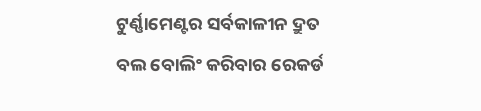ଟୁର୍ଣ୍ଣାମେଣ୍ଟର ସର୍ବକାଳୀନ ଦ୍ରୁତ ବଲ ବୋଲିଂ କରିବାର ରେକର୍ଡ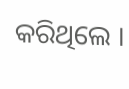କରିଥିଲେ ।